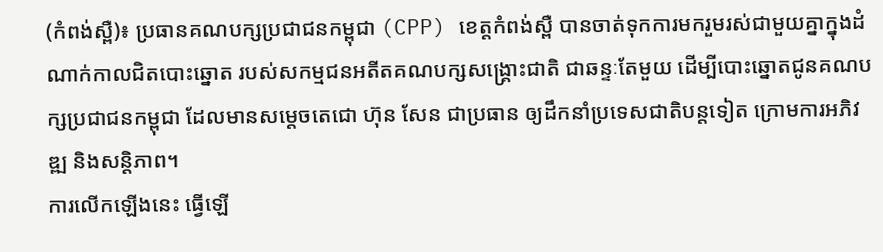(កំពង់ស្ពឺ)៖ ប្រធានគណបក្សប្រជាជនកម្ពុជា (CPP) ខេត្តកំពង់ស្ពឺ បានចាត់ទុកការមករួមរស់ជាមួយគ្នាក្នុងដំណាក់កាលជិតបោះឆ្នោត របស់សកម្មជនអតីតគណបក្សសង្គ្រោះជាតិ ជាឆន្ទៈតែមួយ ដើម្បីបោះឆ្នោតជូនគណបក្សប្រជាជនកម្ពុជា ដែលមានសម្តេចតេជោ ហ៊ុន សែន ជាប្រធាន ឲ្យដឹកនាំប្រទេសជាតិបន្តទៀត ក្រោមការអភិវឌ្ឍ និងសន្តិភាព។
ការលើកឡើងនេះ ធ្វើឡើ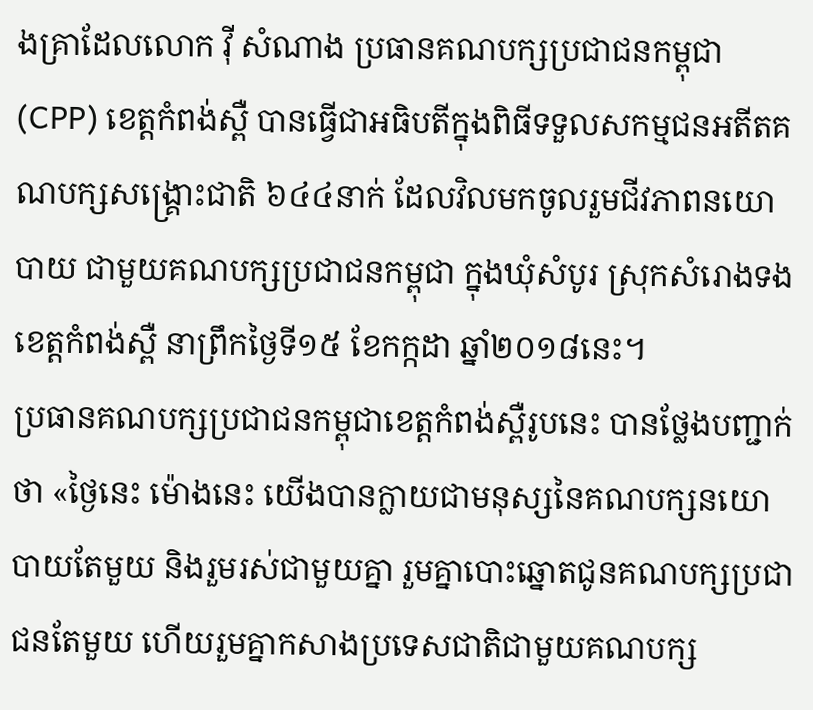ងគ្រាដែលលោក វ៉ី សំណាង ប្រធានគណបក្សប្រជាជនកម្ពុជា (CPP) ខេត្តកំពង់ស្ពឺ បានធ្វើជាអធិបតីក្នុងពិធីទទួលសកម្មជនអតីតគណបក្សសង្គ្រោះជាតិ ៦៤៤នាក់ ដែលវិលមកចូលរួមជីវភាពនយោបាយ ជាមួយគណបក្សប្រជាជនកម្ពុជា ក្នុងឃុំសំបូរ ស្រុកសំរោងទង ខេត្តកំពង់ស្ពឺ នាព្រឹកថ្ងៃទី១៥ ខែកក្កដា ឆ្នាំ២០១៨នេះ។
ប្រធានគណបក្សប្រជាជនកម្ពុជាខេត្តកំពង់ស្ពឺរូបនេះ បានថ្លែងបញ្ជាក់ថា «ថ្ងៃនេះ ម៉ោងនេះ យើងបានក្លាយជាមនុស្សនៃគណបក្សនយោបាយតែមួយ និងរួមរស់ជាមួយគ្នា រួមគ្នាបោះឆ្នោតជូនគណបក្សប្រជាជនតែមួយ ហើយរួមគ្នាកសាងប្រទេសជាតិជាមួយគណបក្ស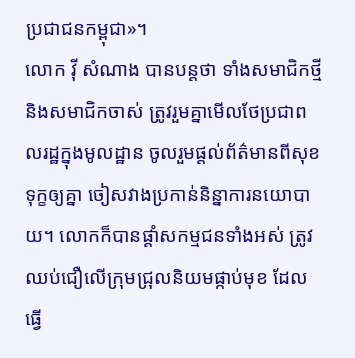ប្រជាជនកម្ពុជា»។
លោក វ៉ី សំណាង បានបន្តថា ទាំងសមាជិកថ្មី និងសមាជិកចាស់ ត្រូវរួមគ្នាមើលថែប្រជាពលរដ្ឋក្នុងមូលដ្ឋាន ចូលរួមផ្តល់ព័ត៌មានពីសុខទុក្ខឲ្យគ្នា ចៀសវាងប្រកាន់និន្នាការនយោបាយ។ លោកក៏បានផ្តាំសកម្មជនទាំងអស់ ត្រូវឈប់ជឿលើក្រុមជ្រុលនិយមផ្កាប់មុខ ដែលធ្វើ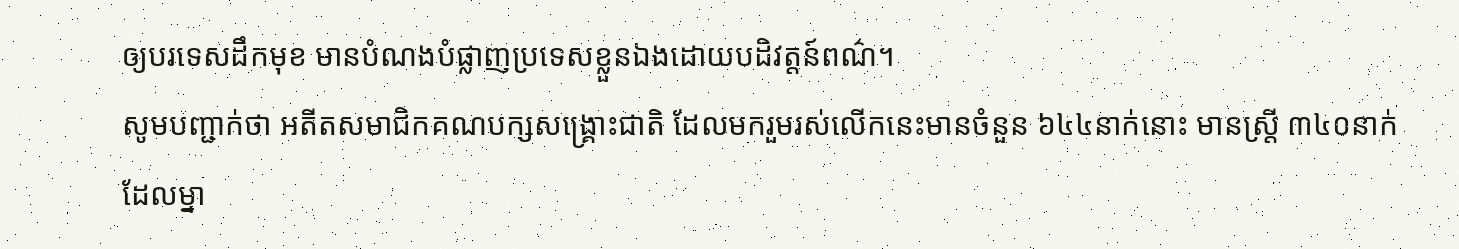ឲ្យបរទេសដឹកមុខ មានបំណងបំផ្លាញប្រទេសខ្លួនឯងដោយបដិវត្តន៍ពណ៌។
សូមបញ្ជាក់ថា អតីតសមាជិកគណបក្សសង្គ្រោះជាតិ ដែលមករួមរស់លើកនេះមានចំនួន ៦៤៤នាក់នោះ មានស្រី្ត ៣៤០នាក់ ដែលម្នា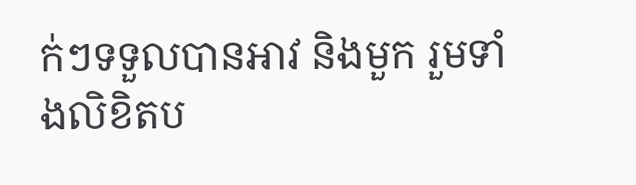ក់ៗទទួលបានអាវ និងមួក រួមទាំងលិខិតប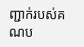ញ្ជាក់របស់គណប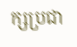ក្សប្រជា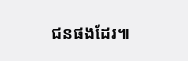ជនផងដែរ៕